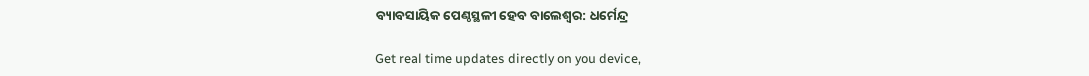ବ୍ୟାବସାୟିକ ପେଣ୍ଠସ୍ଥଳୀ ହେବ ବାଲେଶ୍ୱର: ଧର୍ମେନ୍ଦ୍ର

Get real time updates directly on you device,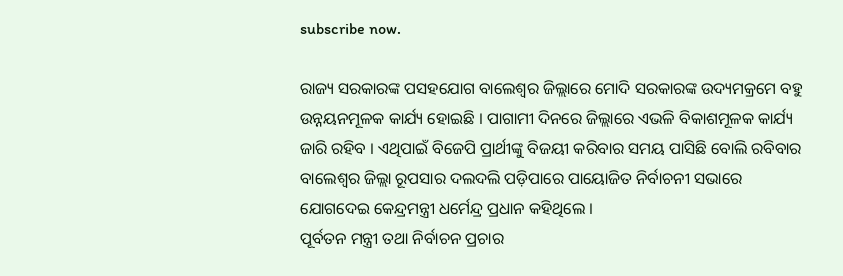subscribe now.

ରାଜ୍ୟ ସରକାରଙ୍କ ପସହଯୋଗ ବାଲେଶ୍ୱର ଜିଲ୍ଲାରେ ମୋଦି ସରକାରଙ୍କ ଉଦ୍ୟମକ୍ରମେ ବହୁ ଉନ୍ନୟନମୂଳକ କାର୍ଯ୍ୟ ହୋଇଛି । ପାଗାମୀ ଦିନରେ ଜିଲ୍ଲାରେ ଏଭଳି ବିକାଶମୂଳକ କାର୍ଯ୍ୟ ଜାରି ରହିବ । ଏଥିପାଇଁ ବିଜେପି ପ୍ରାର୍ଥୀଙ୍କୁ ବିଜୟୀ କରିବାର ସମୟ ପାସିଛି ବୋଲି ରବିବାର ବାଲେଶ୍ୱର ଜିଲ୍ଲା ରୂପସାର ଦଲଦଲି ପଡ଼ିପାରେ ପାୟୋଜିତ ନିର୍ବାଚନୀ ସଭାରେ ଯୋଗଦେଇ କେନ୍ଦ୍ରମନ୍ତ୍ରୀ ଧର୍ମେନ୍ଦ୍ର ପ୍ରଧାନ କହିଥିଲେ ।
ପୂର୍ବତନ ମନ୍ତ୍ରୀ ତଥା ନିର୍ବାଚନ ପ୍ରଚାର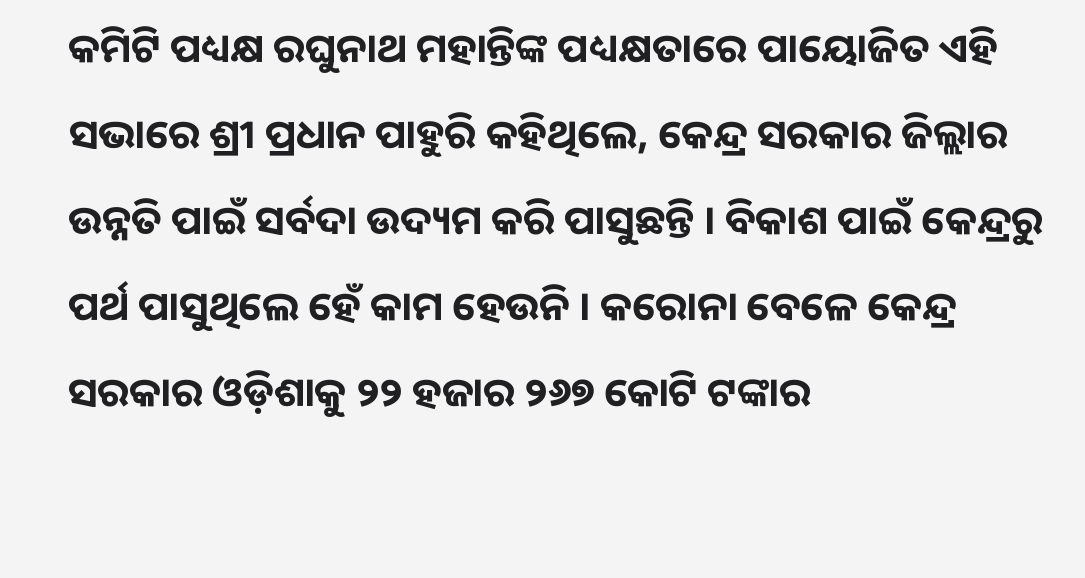କମିଟି ପଧ୍ୟକ୍ଷ ରଘୁନାଥ ମହାନ୍ତିଙ୍କ ପଧ୍ୟକ୍ଷତାରେ ପାୟୋଜିତ ଏହି ସଭାରେ ଶ୍ରୀ ପ୍ରଧାନ ପାହୁରି କହିଥିଲେ, କେନ୍ଦ୍ର ସରକାର ଜିଲ୍ଲାର ଉନ୍ନତି ପାଇଁ ସର୍ବଦା ଉଦ୍ୟମ କରି ପାସୁଛନ୍ତି । ବିକାଶ ପାଇଁ କେନ୍ଦ୍ରରୁ ପର୍ଥ ପାସୁଥିଲେ ହେଁ କାମ ହେଉନି । କରୋନା ବେଳେ କେନ୍ଦ୍ର ସରକାର ଓଡ଼ିଶାକୁ ୨୨ ହଜାର ୨୬୭ କୋଟି ଟଙ୍କାର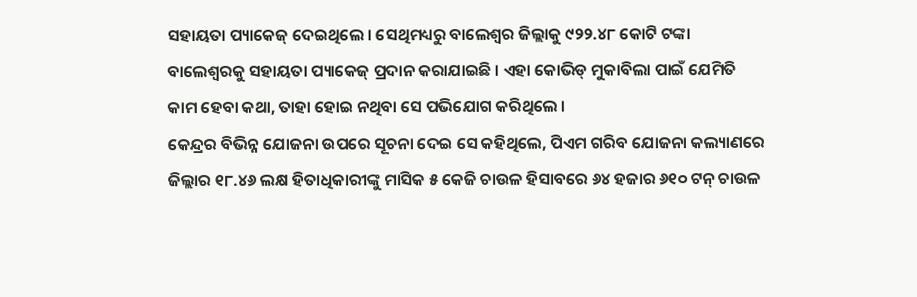ସହାୟତା ପ୍ୟାକେଜ୍ ଦେଇଥିଲେ । ସେଥିମଧ୍ୟରୁ ବାଲେଶ୍ୱର ଜିଲ୍ଲାକୁ ୯୨୨.୪୮ କୋଟି ଟଙ୍କା ବାଲେଶ୍ୱରକୁ ସହାୟତା ପ୍ୟାକେଜ୍ ପ୍ରଦାନ କରାଯାଇଛି । ଏହା କୋଭିଡ୍ ମୁକାବିଲା ପାଇଁ ଯେମିତି କାମ ହେବା କଥା, ତାହା ହୋଇ ନଥିବା ସେ ପଭିଯୋଗ କରିଥିଲେ ।
କେନ୍ଦ୍ରର ବିଭିନ୍ନ ଯୋଜନା ଉପରେ ସୂଚନା ଦେଇ ସେ କହିଥିଲେ, ପିଏମ ଗରିବ ଯୋଜନା କଲ୍ୟାଣରେ ଜିଲ୍ଲାର ୧୮.୪୬ ଲକ୍ଷ ହିତାଧିକାରୀଙ୍କୁ ମାସିକ ୫ କେଜି ଚାଉଳ ହିସାବରେ ୬୪ ହଜାର ୬୧୦ ଟନ୍ ଚାଉଳ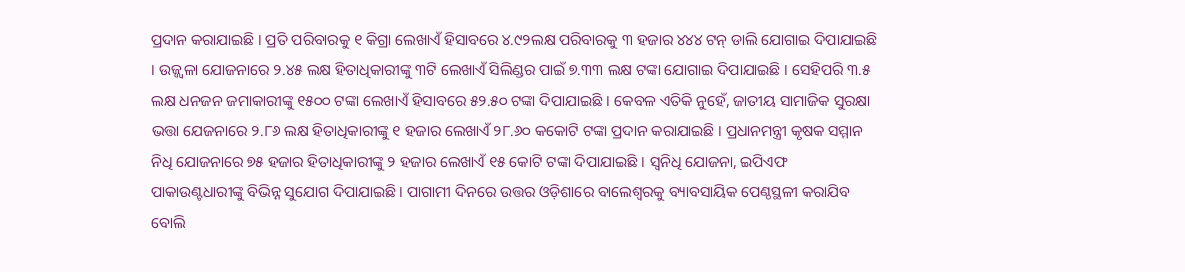ପ୍ରଦାନ କରାଯାଇଛି । ପ୍ରତି ପରିବାରକୁ ୧ କିଗ୍ରା ଲେଖାଏଁ ହିସାବରେ ୪.୯୨ଲକ୍ଷ ପରିବାରକୁ ୩ ହଜାର ୪୪୪ ଟନ୍ ଡାଲି ଯୋଗାଇ ଦିପାଯାଇଛି । ଉଜ୍ଜ୍ୱଳା ଯୋଜନାରେ ୨.୪୫ ଲକ୍ଷ ହିତାଧିକାରୀଙ୍କୁ ୩ଟି ଲେଖାଏଁ ସିଲିଣ୍ଡର ପାଇଁ ୭.୩୩ ଲକ୍ଷ ଟଙ୍କା ଯୋଗାଇ ଦିପାଯାଇଛି । ସେହିପରି ୩.୫ ଲକ୍ଷ ଧନଜନ ଜମାକାରୀଙ୍କୁ ୧୫୦୦ ଟଙ୍କା ଲେଖାଏଁ ହିସାବରେ ୫୨.୫୦ ଟଙ୍କା ଦିପାଯାଇଛି । କେବଳ ଏତିକି ନୁହେଁ, ଜାତୀୟ ସାମାଜିକ ସୁରକ୍ଷା ଭତ୍ତା ଯେଜନାରେ ୨.୮୬ ଲକ୍ଷ ହିତାଧିକାରୀଙ୍କୁ ୧ ହଜାର ଲେଖାଏଁ ୨୮.୬୦ କକୋଟି ଟଙ୍କା ପ୍ରଦାନ କରାଯାଇଛି । ପ୍ରଧାନମନ୍ତ୍ରୀ କୃଷକ ସମ୍ମାନ ନିଧି ଯୋଜନାରେ ୭୫ ହଜାର ହିତାଧିକାରୀଙ୍କୁ ୨ ହଜାର ଲେଖାଏଁ ୧୫ କୋଟି ଟଙ୍କା ଦିପାଯାଇଛି । ସ୍ୱନିଧି ଯୋଜନା, ଇପିଏଫ ପାକାଉଣ୍ଟଧାରୀଙ୍କୁ ବିଭିନ୍ନ ସୁଯୋଗ ଦିପାଯାଇଛି । ପାଗାମୀ ଦିନରେ ଉତ୍ତର ଓଡ଼ିଶାରେ ବାଲେଶ୍ୱରକୁ ବ୍ୟାବସାୟିକ ପେଣ୍ଠସ୍ଥଳୀ କରାଯିବ ବୋଲି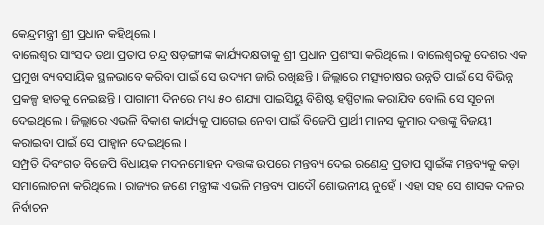କେନ୍ଦ୍ରମନ୍ତ୍ରୀ ଶ୍ରୀ ପ୍ରଧାନ କହିଥିଲେ ।
ବାଲେଶ୍ୱର ସାଂସଦ ତଥା ପ୍ରତାପ ଚନ୍ଦ୍ର ଷଡ଼ଙ୍ଗୀଙ୍କ କାର୍ଯ୍ୟଦକ୍ଷତାକୁ ଶ୍ରୀ ପ୍ରଧାନ ପ୍ରଶଂସା କରିଥିଲେ । ବାଲେଶ୍ୱରକୁ ଦେଶର ଏକ ପ୍ରମୁଖ ବ୍ୟବସାୟିକ ସ୍ଥଳଭାବେ କରିବା ପାଇଁ ସେ ଉଦ୍ୟମ ଜାରି ରଖିଛନ୍ତି । ଜିଲ୍ଲାରେ ମତ୍ସ୍ୟଚାଷର ଉନ୍ନତି ପାଇଁ ସେ ବିଭିନ୍ନ ପ୍ରକଳ୍ପ ହାତକୁ ନେଇଛନ୍ତି । ପାଗାମୀ ଦିନରେ ମଧ୍ୟ ୫୦ ଶଯ୍ୟା ପାଇସିୟୁ ବିଶିଷ୍ଟ ହସ୍ପିଟାଲ କରାଯିବ ବୋଲି ସେ ସୂଚନା ଦେଇଥିଲେ । ଜିଲ୍ଲାରେ ଏଭଳି ବିକାଶ କାର୍ଯ୍ୟକୁ ପାଗେଇ ନେବା ପାଇଁ ବିଜେପି ପ୍ରାର୍ଥୀ ମାନସ କୁମାର ଦତ୍ତଙ୍କୁ ବିଜୟୀ କରାଇବା ପାଇଁ ସେ ପାହ୍ୱାନ ଦେଇଥିଲେ ।
ସମ୍ପ୍ରତି ଦିବଂଗତ ବିଜେପି ବିଧାୟକ ମଦନମୋହନ ଦତ୍ତଙ୍କ ଉପରେ ମନ୍ତବ୍ୟ ଦେଇ ରଣେନ୍ଦ୍ର ପ୍ରତାପ ସ୍ୱାଇଁଙ୍କ ମନ୍ତବ୍ୟକୁ କଡ଼ା ସମାଲୋଚନା କରିଥିଲେ । ରାଜ୍ୟର ଜଣେ ମନ୍ତ୍ରୀଙ୍କ ଏଭଳି ମନ୍ତବ୍ୟ ପାଦୌ ଶୋଭନୀୟ ନୁହେଁ । ଏହା ସହ ସେ ଶାସକ ଦଳର ନିର୍ବାଚନ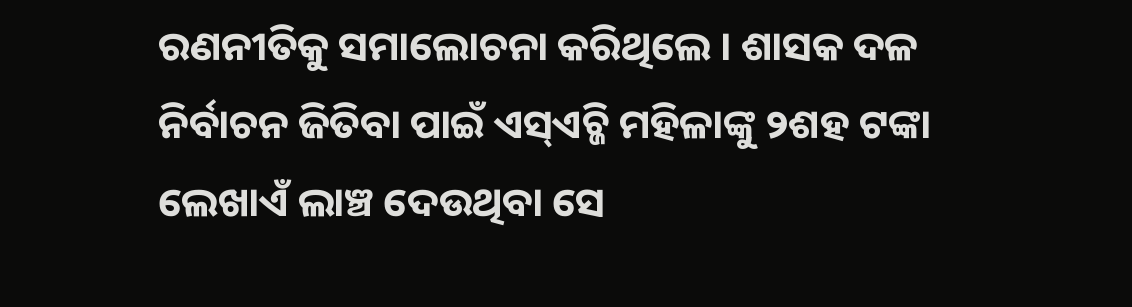ରଣନୀତିକୁ ସମାଲୋଚନା କରିଥିଲେ । ଶାସକ ଦଳ ନିର୍ବାଚନ ଜିତିବା ପାଇଁ ଏସ୍ଏଚ୍ଜି ମହିଳାଙ୍କୁ ୨ଶହ ଟଙ୍କା ଲେଖାଏଁ ଲାଞ୍ଚ ଦେଉଥିବା ସେ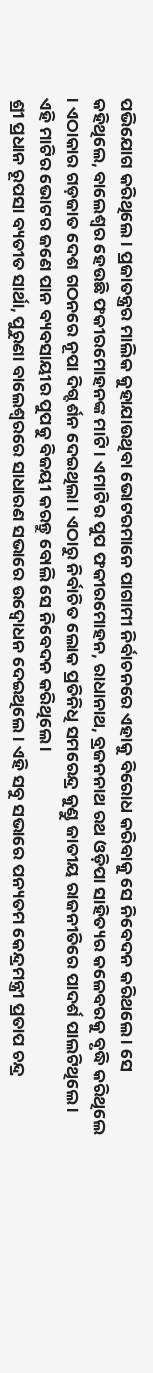ପଭିଯୋଗ କରିଥିଲେ । ପ୍ରଜାତନ୍ତ୍ରର ମାଲିକ କୁହାଯାଉଥିବା ଭୋଟରମାନେ ପାଗାମୀ ନିର୍ବାଚନରେ ଏହାକୁ ବିରୋଧ କରିବାକୁ ସେ ନିବେଦନ କରିଥଲେ । ସେ କହିଥିଲେ, ବାଲେଶ୍ୱର ହେଉଛି ଫକୀରମୋହନଙ୍କ ମାଟି । ଏମାଟିର ପୁପ ଫକୀରମୋହନ, ରାଧାନାଥ, ବ୍ରଜନନାଥ ରଥ ଓଡ଼ିପା ସାହିତ୍ୟର କଳେବରକୁ ବୃଦ୍ଧି କରିଥିଲେ । ଏଠାକାର ଗଡ଼ଜାତ ଦେଶ ଗଠନରେ ନୂପା ଦିଗ୍ଦର୍ଶନ ଦେଇଥିଲା । ଏଠାରୁ ନିର୍ବାଚିତ ଲୋକ ପ୍ରତିନିଧି ସମରେନ୍ଦ୍ର କୁଣ୍ଡୁ ଜାତୀୟ ରାଜନୀତିରେ ପାଦର୍ଶ ପାଲଟିଥିଲେ । ଏହି ମାଟିର ଭୋଟର ଜଣେ ପାନ ବ୍ୟବସାୟୀର ପୁପକୁ ବିଜୟୀ କରନ୍ତୁ ବୋଲି ସେ ନିବେଦନ କରିଥିଲେ ।
ଶ୍ରୀ ପ୍ରଧାନ ରୂପସା ବ୍ୟତୀତ ସାର୍ଥା, ପୁରୁଣା ବାଲେଶ୍ୱରରେ ସାଧାରଣ ସଭାରେ ଉଦ୍ବୋଧନ ଦେଇଥିଲେ । ଏହି ସବୁ ସଭାରେ ପନ୍ୟତମ କେନ୍ଦ୍ରମନ୍ତ୍ରୀ ପ୍ରତାପ ଚନ୍ଦ୍ର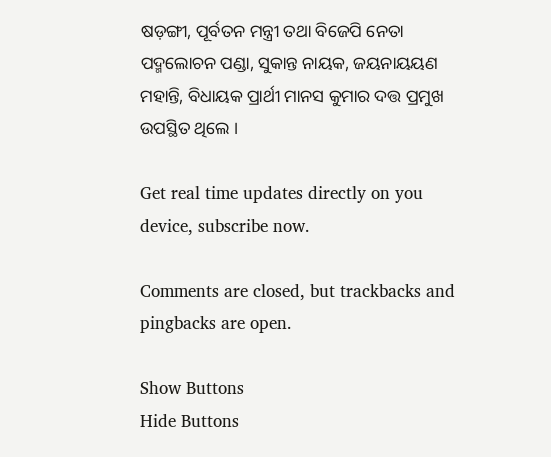ଷଡ଼ଙ୍ଗୀ, ପୂର୍ବତନ ମନ୍ତ୍ରୀ ତଥା ବିଜେପି ନେତା ପଦ୍ମଲୋଚନ ପଣ୍ଡା, ସୁକାନ୍ତ ନାୟକ, ଜୟନାୟୟଣ ମହାନ୍ତି, ବିଧାୟକ ପ୍ରାର୍ଥୀ ମାନସ କୁମାର ଦତ୍ତ ପ୍ରମୁଖ ଉପସ୍ଥିତ ଥିଲେ ।

Get real time updates directly on you device, subscribe now.

Comments are closed, but trackbacks and pingbacks are open.

Show Buttons
Hide Buttons